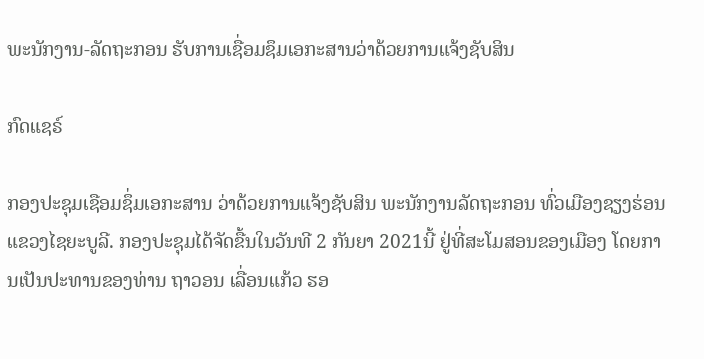ພະນັກງານ-ລັດຖະກອນ ຮັບການເຊື່ອມຊຶມເອກະສານວ່າດ້ວຍການແຈ້ງຊັບສິນ

ກົດແຊຣ໌

ກອງປະຊຸມເຊືອມຊຶ່ມເອກະສານ ວ່າດ້ວຍການແຈ້ງຊັບສິນ ພະນັກງານລັດຖະກອນ ທົ່ວເມືອງຊຽງຮ່ອນ ແຂວງໄຊຍະບູລີ. ກອງປະຊຸມໄດ້ຈັດຂື້ນໃນວັນທີ 2 ກັນຍາ 2021ນີ້ ຢູ່ທີ່ສະໂມສອນຂອງເມືອງ ໂດຍການເປັນປະທານຂອງທ່ານ ຖາວອນ ເລື່ອນແກ້ວ ຮອ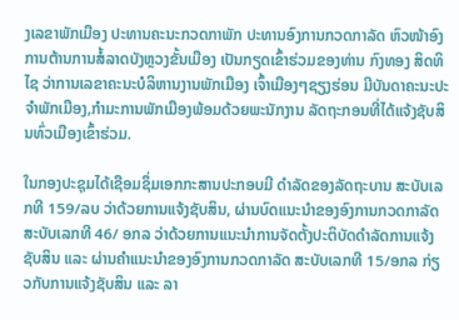ງເລຂາພັກເມືອງ ປະທານຄະນະກວດກາພັກ ປະທານອົງການກວດກາລັດ ຫົວໜ້າອົງການຕ້ານການສໍ້ລາດບັງຫຼວງຂັ້ນເມືອງ ເປັນກຽດເຂົ້າຮ່ວມຂອງທ່ານ ກົງທອງ ສິດທິໄຊ ວ່າການເລຂາຄະນະບໍລິຫານງານພັກເມືອງ ເຈົ້າເມືອງໆຊຽງຮ່ອນ ມີບັນດາຄະນະປະຈໍາພັກເມືອງ,ກໍາມະການພັກເມືອງພ້ອມດ້ວຍພະນັກງານ ລັດຖະກອນທີ່ໄດ້ແຈ້ງຊັບສິນທົ່ວເມືອງເຂົ້າຮ່ວມ.

ໃນກອງປະຊຸມໄດ້ເຊືອມຊຶ່ມເອກກະສານປະກອບມີ ດຳລັດຂອງລັດຖະບານ ສະບັບເລກທີ 159/ລບ ວ່າດ້ວຍການແຈ້ງຊັບສິນ, ຜ່ານບົດແນະນຳຂອງອົງການກວດກາລັດ ສະບັບເລກທີ 46/ ອກລ ວ່າດ້ວຍການແນະນຳການຈັດຕັ້ງປະຕິບັດດຳລັດການແຈ້ງຊັບສິນ ແລະ ຜ່ານຄຳແນະນຳຂອງອົງການກວດກາລັດ ສະບັບເລກທີ 15/ອກລ ກ່ຽວກັບການແຈ້ງຊັບສິນ ແລະ ລາ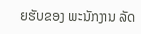ຍຮັບຂອງ ພະນັກງານ ລັດ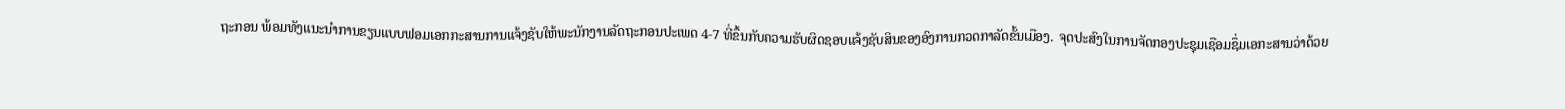ຖະກອນ ພ້ອມທັງແນະນຳການຂຽນແບບຟອມເອກກະສານການແຈ້ງຊັບໃຫ້ພະນັກງານລັດຖະກອນປະເພດ 4-7 ທີ່ຂຶ້ນກັບຄວາມຮັບຜິດຊອບແຈ້ງຊັບສິນຂອງອົງການກວດກາລັດຂັ້ນເມືອງ.  ຈຸດປະສົງໃນການຈັດກອງປະຊຸມເຊືອມຊຶ່ມເອກະສານວ່າດ້ວຍ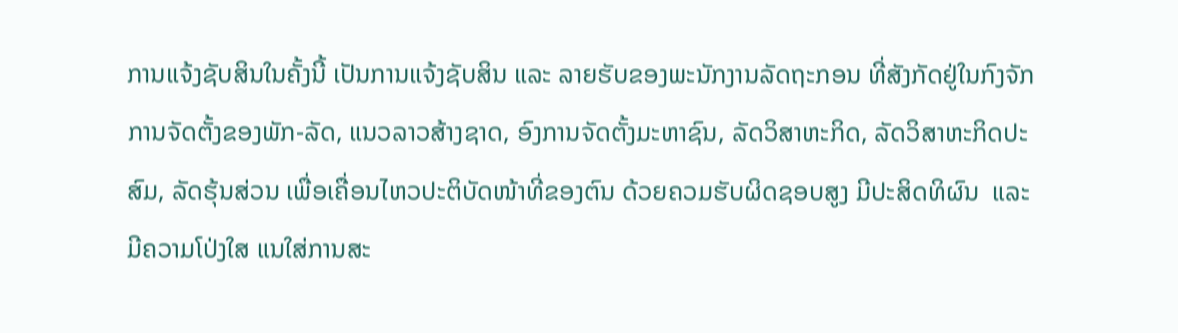ການແຈ້ງຊັບສິນໃນຄັ້ງນີ້ ເປັນການແຈ້ງຊັບສິນ ແລະ ລາຍຮັບຂອງພະນັກງານລັດຖະກອນ ທີ່ສັງກັດຢູ່ໃນກົງຈັກການຈັດຕັ້ງຂອງພັກ-ລັດ, ແນວລາວສ້າງຊາດ, ອົງການຈັດຕັ້ງມະຫາຊົນ, ລັດວິສາຫະກິດ, ລັດວິສາຫະກິດປະສົມ, ລັດຮຸ້ນສ່ວນ ເພື່ອເຄື່ອນໄຫວປະຕິບັດໜ້າທີ່ຂອງຕົນ ດ້ວຍຄວມຮັບຜິດຊອບສູງ ມີປະສິດທິຜົນ  ແລະ ມີຄວາມໂປ່ງໃສ ແນໃສ່ການສະ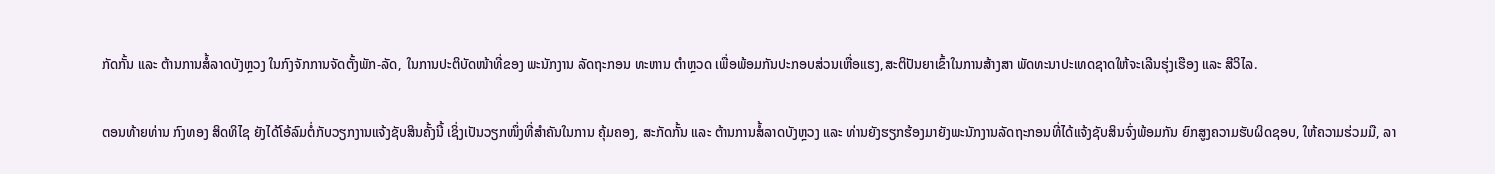ກັດກັ້ນ ແລະ ຕ້ານການສໍ້ລາດບັງຫຼວງ ໃນກົງຈັກການຈັດຕັ້ງພັກ-ລັດ, ໃນການປະຕິບັດໜ້າທີ່ຂອງ ພະນັກງານ ລັດຖະກອນ ທະຫານ ຕໍາຫຼວດ ເພື່ອພ້ອມກັນປະກອບສ່ວນເຫື່ອແຮງ,ສະຕິປັນຍາເຂົ້າໃນການສ້າງສາ ພັດທະນາປະເທດຊາດໃຫ້ຈະເລີນຮຸ່ງເຮືອງ ແລະ ສີວິໄລ.

ຕອນທ້າຍທ່ານ ກົງທອງ ສິດທິໄຊ ຍັງໄດ້ໂອ້ລົມຕໍ່ກັບວຽກງານແຈ້ງຊັບສິນຄັ້ງນີ້ ເຊິ່ງເປັນວຽກໜຶ່ງທີ່ສຳຄັນໃນການ ຄຸ້ມຄອງ, ສະກັດກັ້ນ ແລະ ຕ້ານການສໍ້ລາດບັງຫຼວງ ແລະ ທ່ານຍັງຮຽກຮ້ອງມາຍັງພະນັກງານລັດຖະກອນທີ່ໄດ້ແຈ້ງຊັບສິນຈົ່ງພ້ອມກັນ ຍົກສູງຄວາມຮັບຜິດຊອບ, ໃຫ້ຄວາມຮ່ວມມື, ລາ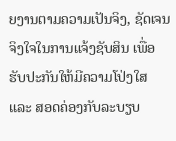ຍງານຕາມຄວາມເປັນຈິງ, ຊັດເຈນ ຈິງໃຈໃນການແຈ້ງຊັບສິນ ເພື່ອຮັບປະກັນໃຫ້ມີຄວາມໂປ່ງໃສ ແລະ ສອດຄ່ອງກັບລະບຽບ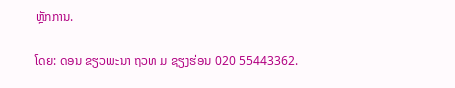ຫຼັກການ.

ໂດຍ: ດອນ ຂຽວພະນາ ຖວທ ມ ຊຽງຮ່ອນ 020 55443362.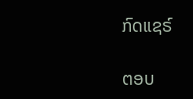ກົດແຊຣ໌

ຕອບ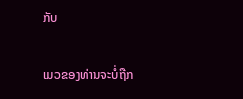ກັບ

ເມວຂອງທ່ານຈະບໍ່ຖືກ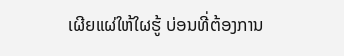ເຜີຍແຜ່ໃຫ້ໃຜຮູ້ ບ່ອນທີ່ຕ້ອງການ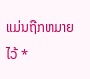ແມ່ນຖືກຫມາຍໄວ້ *